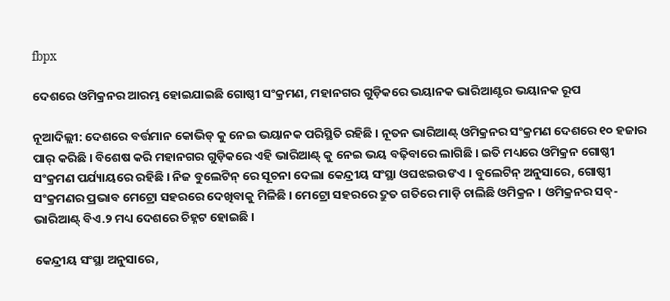fbpx

ଦେଶରେ ଓମିକ୍ରନର ଆରମ୍ଭ ହୋଇଯାଇଛି ଗୋଷ୍ଠୀ ସଂକ୍ରମଣ, ମହାନଗର ଗୁଡ଼ିକରେ ଭୟାନକ ଭାରିଆଣ୍ଟର ଭୟାନକ ରୂପ

ନୂଆଦିଲ୍ଲୀ: ଦେଶରେ ବର୍ତ୍ତମାନ କୋଭିଡ୍ କୁ ନେଇ ଭୟାନକ ପରିସ୍ଥିତି ରହିଛି । ନୂତନ ଭାରିଆଣ୍ଟ୍ ଓମିକ୍ରନର ସଂକ୍ରମଣ ଦେଶରେ ୧୦ ହଜାର ପାର୍ କରିଛି । ବିଶେଷ କରି ମହାନଗର ଗୁଡ଼ିକରେ ଏହି ଭାରିଆଣ୍ଟ୍ କୁ ନେଇ ଭୟ ବଢ଼ିବାରେ ଲାଗିଛି । ଇତି ମଧ୍ୟରେ ଓମିକ୍ରନ ଗୋଷ୍ଠୀ ସଂକ୍ରମଣ ପର୍ଯ୍ୟାୟରେ ରହିଛି । ନିଜ ବୁଲେଟିନ୍ ରେ ସୂଚନା ଦେଲା କେନ୍ଦ୍ରୀୟ ସଂସ୍ଥା ଓଘଝଇଉଙଏ । ବୁଲେଟିନ୍ ଅନୁସାରେ, ଗୋଷ୍ଠୀ ସଂକ୍ରମଣର ପ୍ରଭାବ ମେଟ୍ରୋ ସହରରେ ଦେଖିବାକୁ ମିଳିଛି । ମେଟ୍ରୋ ସହରରେ ଦ୍ରୁତ ଗତିରେ ମାଡ଼ି ଚାଲିଛି ଓମିକ୍ରନ । ଓମିକ୍ରନର ସବ୍-ଭାରିଆଣ୍ଟ୍ ବିଏ.୨ ମଧ୍ୟ ଦେଶରେ ଚିହ୍ନଟ ହୋଇଛି ।

କେନ୍ଦ୍ରୀୟ ସଂସ୍ଥା ଅନୁସାରେ,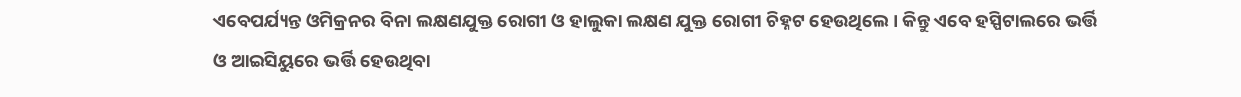ଏବେପର୍ଯ୍ୟନ୍ତ ଓମିକ୍ରନର ବିନା ଲକ୍ଷଣଯୁକ୍ତ ରୋଗୀ ଓ ହାଲୁକା ଲକ୍ଷଣ ଯୁକ୍ତ ରୋଗୀ ଚିହ୍ନଟ ହେଉଥିଲେ । କିନ୍ତୁ ଏବେ ହସ୍ପିଟାଲରେ ଭର୍ତ୍ତି ଓ ଆଇସିୟୁରେ ଭର୍ତ୍ତି ହେଉଥିବା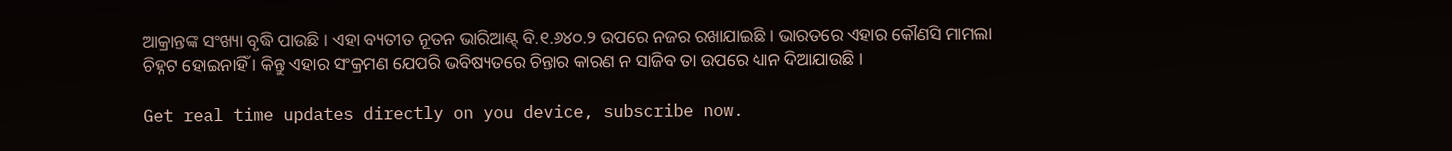ଆକ୍ରାନ୍ତଙ୍କ ସଂଖ୍ୟା ବୃଦ୍ଧି ପାଉଛି । ଏହା ବ୍ୟତୀତ ନୂତନ ଭାରିଆଣ୍ଟ୍ ବି.୧.୬୪୦.୨ ଉପରେ ନଜର ରଖାଯାଇଛି । ଭାରତରେ ଏହାର କୌଣସି ମାମଲା ଚିହ୍ନଟ ହୋଇନାହିଁ । କିନ୍ତୁ ଏହାର ସଂକ୍ରମଣ ଯେପରି ଭବିଷ୍ୟତରେ ଚିନ୍ତାର କାରଣ ନ ସାଜିବ ତା ଉପରେ ଧ୍ୟାନ ଦିଆଯାଉଛି ।

Get real time updates directly on you device, subscribe now.